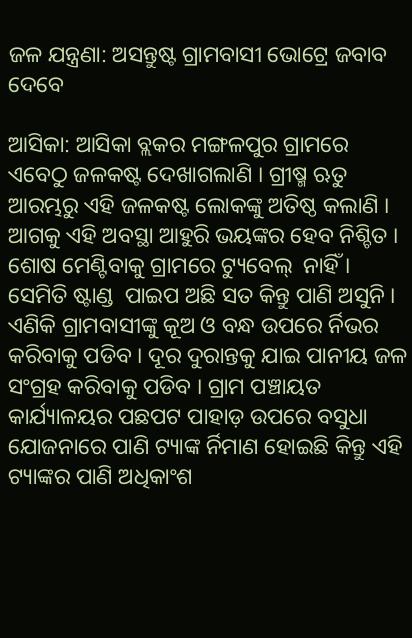ଜଳ ଯନ୍ତ୍ରଣା: ଅସନ୍ତୁଷ୍ଟ ଗ୍ରାମବାସୀ ଭୋଟ୍ରେ ଜବାବ ଦେବେ

ଆସିକା: ଆସିକା ବ୍ଲକର ମଙ୍ଗଳପୁର ଗ୍ରାମରେ ଏବେଠୁ ଜଳକଷ୍ଟ ଦେଖାଗଲାଣି । ଗ୍ରୀଷ୍ମ ଋତୁ ଆରମ୍ଭରୁ ଏହି ଜଳକଷ୍ଟ ଲୋକଙ୍କୁ ଅତିଷ୍ଠ କଲାଣି । ଆଗକୁ ଏହି ଅବସ୍ଥା ଆହୁରି ଭୟଙ୍କର ହେବ ନିଶ୍ଚିତ । ଶୋଷ ମେଣ୍ଟିବାକୁ ଗ୍ରାମରେ ଟ୍ୟୁବେଲ୍  ନାହିଁ । ସେମିତି ଷ୍ଟାଣ୍ଡ  ପାଇପ ଅଛି ସତ କିନ୍ତୁ ପାଣି ଅସୁନି । ଏଣିକି ଗ୍ରାମବାସୀଙ୍କୁ କୂଅ ଓ ବନ୍ଧ ଉପରେ ର୍ନିଭର କରିବାକୁ ପଡିବ । ଦୂର ଦୁରାନ୍ତକୁ ଯାଇ ପାନୀୟ ଜଳ ସଂଗ୍ରହ କରିବାକୁ ପଡିବ । ଗ୍ରାମ ପଞ୍ଚାୟତ କାର୍ଯ୍ୟାଳୟର ପଛପଟ ପାହାଡ଼ ଉପରେ ବସୁଧା ଯୋଜନାରେ ପାଣି ଟ୍ୟାଙ୍କ ର୍ନିମାଣ ହୋଇଛି କିନ୍ତୁ ଏହି ଟ୍ୟାଙ୍କର ପାଣି ଅଧିକାଂଶ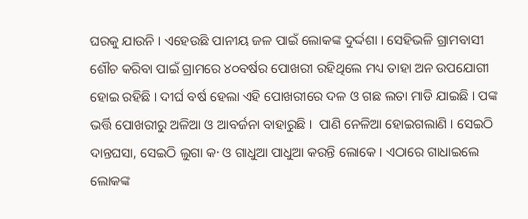ଘରକୁ ଯାଉନି । ଏହେଉଛି ପାନୀୟ ଜଳ ପାଇଁ ଲୋକଙ୍କ ଦୁର୍ଦ୍ଦଶା । ସେହିଭଳି ଗ୍ରାମବାସୀ ଶୌଚ କରିବା ପାଇଁ ଗ୍ରାମରେ ୪୦ବର୍ଷର ପୋଖରୀ ରହିଥିଲେ ମଧ୍ୟ ତାହା ଅନ ଉପଯୋଗୀ ହୋଇ ରହିଛି । ଦୀର୍ଘ ବର୍ଷ ହେଲା ଏହି ପୋଖରୀରେ ଦଳ ଓ ଗଛ ଲତା ମାଡି ଯାଇଛି । ପଙ୍କ ଭର୍ତ୍ତି ପୋଖରୀରୁ ଅଳିଆ ଓ ଆବର୍ଜନା ବାହାରୁଛି ।  ପାଣି ନେଳିଆ ହୋଇଗଲାଣି । ସେଇଠି ଦାନ୍ତଘସା, ସେଇଠି ଲୁଗା କ· ଓ ଗାଧୁଆ ପାଧୁଆ କରନ୍ତି ଲୋକେ । ଏଠାରେ ଗାଧାଇଲେ ଲୋକଙ୍କ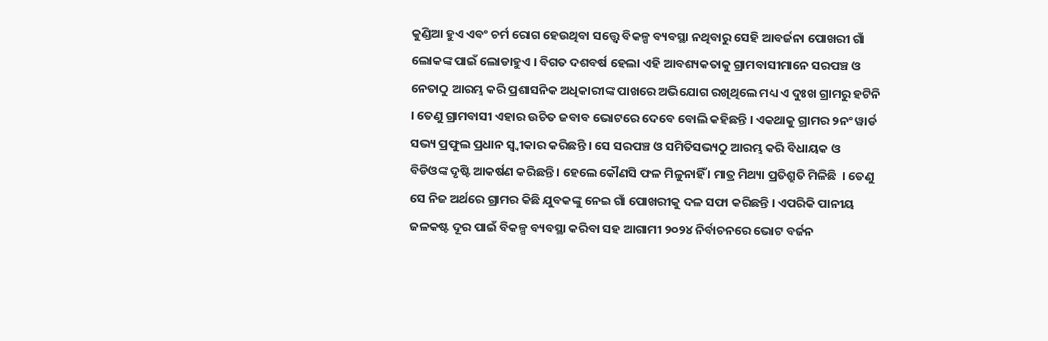କୁଣ୍ଡିଆ ହୁଏ ଏବଂ ଚର୍ମ ରୋଗ ହେଉଥିବା ସତ୍ତ୍ୱେ ବିକଳ୍ପ ବ୍ୟବସ୍ଥା ନଥିବାରୁ ସେହି ଆବର୍ଜନା ପୋଖରୀ ଗାଁ ଲୋକଙ୍କ ପାଇଁ ଲୋଡାହୁଏ । ବିଗତ ଦଶବର୍ଷ ହେଲା ଏହି ଆବଶ୍ୟକତାକୁ ଗ୍ରାମବାସୀମାନେ ସରପଞ୍ଚ ଓ ନେତାଠୁ ଆରମ୍ଭ କରି ପ୍ରଶାସନିକ ଅଧିକାରୀଙ୍କ ପାଖରେ ଅଭିଯୋଗ ରଖିଥିଲେ ମଧ୍ୟ ଏ ଦୁଃଖ ଗ୍ରାମରୁ ହଟିନି । ତେଣୁ ଗ୍ରାମବାସୀ ଏହାର ଉଚିତ ଜବାବ ଭୋଟରେ ଦେବେ ବୋଲି କହିଛନ୍ତି । ଏକଥାକୁ ଗ୍ରାମର ୨ନଂ ୱାର୍ଡ ସଭ୍ୟ ପ୍ରଫୁଲ ପ୍ରଧାନ ସ୍ୱ୍ୱୀକାର କରିଛନ୍ତି । ସେ ସରପଞ୍ଚ ଓ ସମିତିସଭ୍ୟଠୁ ଆରମ୍ଭ କରି ବିଧାୟକ ଓ  ବିଡିଓଙ୍କ ଦୃଷ୍ଟି ଆକର୍ଷଣ କରିଛନ୍ତି । ହେଲେ କୌଣସି ଫଳ ମିଳୁନାହିଁ । ମାତ୍ର ମିଥ୍ୟା ପ୍ରତିଶ୍ରୁତି ମିଳିଛି  । ତେଣୁ ସେ ନିଜ ଅର୍ଥରେ ଗ୍ରାମର କିଛି ଯୁବକଙ୍କୁ ନେଇ ଗାଁ ପୋଖରୀକୁ ଦଳ ସଫା କରିଛନ୍ତି । ଏପରିକି ପାନୀୟ ଜଳକଷ୍ଟ ଦୂର ପାଇଁ ବିକଳ୍ପ ବ୍ୟବସ୍ଥା କରିବା ସହ ଆଗାମୀ ୨୦୨୪ ନିର୍ବାଚନରେ ଭୋଟ ବର୍ଜନ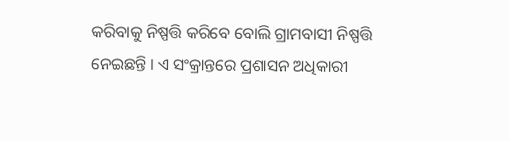କରିବାକୁ ନିଷ୍ପତ୍ତି କରିବେ ବୋଲି ଗ୍ରାମବାସୀ ନିଷ୍ପତ୍ତି ନେଇଛନ୍ତି । ଏ ସଂକ୍ରାନ୍ତରେ ପ୍ରଶାସନ ଅଧିକାରୀ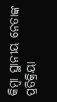କିମ୍ବା ସ୍ଥାନୀୟ ନେତାଙ୍କ ପ୍ରତିକ୍ରିୟା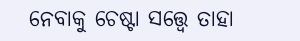ନେବାକୁ ଚେଷ୍ଟା ସତ୍ତ୍ୱେ ତାହା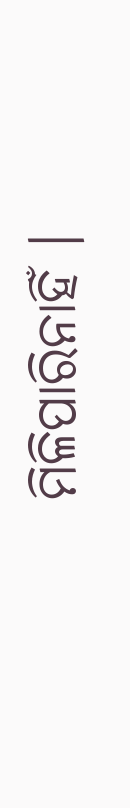ମିଳିପାରିନାହିଁ ।